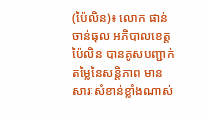(ប៉ៃលិន)៖ លោក ផាន់ ចាន់ធុល អភិបាលខេត្តប៉ៃលិន បានគូសបញ្ជាក់ តម្លៃនៃសន្តិភាព មានសារៈសំខាន់ខ្លាំងណាស់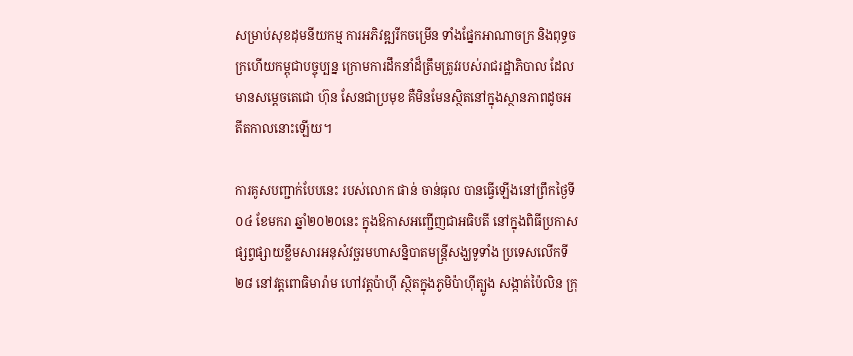សម្រាប់សុខដុមនីយកម្ម ការអភិវឌ្ឍរីកចម្រើន ទាំងផ្នែកអាណាចក្រ និងពុទ្ធចក្រហើយកម្ពុជាបច្ចុប្បន្ន ក្រោមការដឹកនាំដ៏ត្រឹមត្រូវរបស់រាជរដ្ឋាភិបាល ដែលមានសម្តេចតេជោ ហ៊ុន សែនជាប្រមុខ គឺមិនមែនស្ថិតនៅក្នុងស្ថានភាពដូចអតីតកាលនោះឡើយ។

ការគូសបញ្ជាក់បែបនេះ របស់លោក ផាន់ ចាន់ធុល បានធ្វើឡើងនៅព្រឹកថ្ងៃទី០៤ ខែមករា ឆ្នាំ២០២០នេះ ក្នុងឱកាសអញ្ជើញជាអធិបតី នៅក្នុងពិធីប្រកាសផ្សព្វផ្សាយខ្លឹមសារអនុសំវច្ឆរមហាសន្និបាតមន្ត្រីសង្ឃទូទាំង ប្រទេសលើកទី២៨ នៅវត្តពោធិមារ៉ាម ហៅវត្តប៉ាហ៊ី ស្ថិតក្នុងភូមិប៉ាហ៊ីត្បូង សង្កាត់ប៉ៃលិន ក្រុ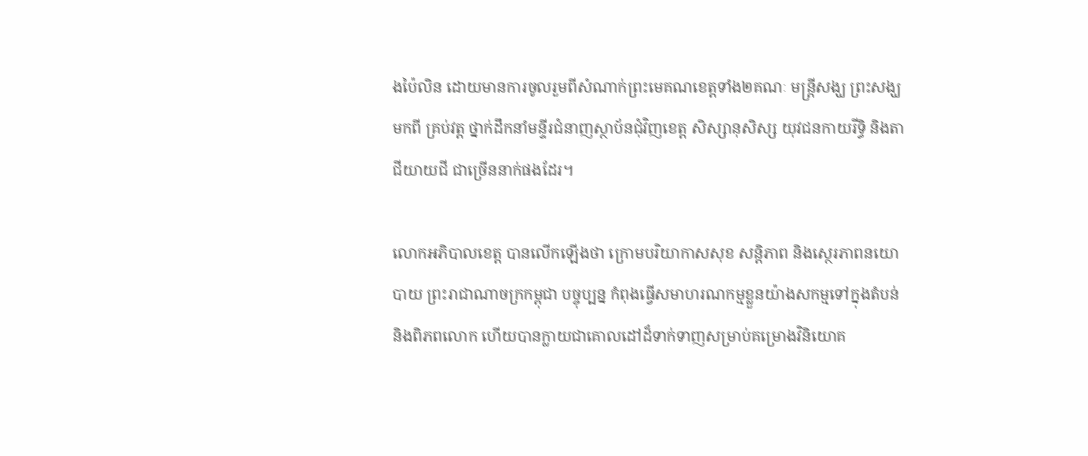ងប៉ៃលិន ដោយមានការចូលរួមពីសំណាក់ព្រះមេគណខេត្តទាំង២គណៈ មន្ត្រីសង្ឃ ព្រះសង្ឃ មកពី គ្រប់វត្ត ថ្នាក់ដឹកនាំមន្ទីរជំនាញស្ថាប័នជុំវិញខេត្ត សិស្សានុសិស្ស យុវជនកាយរីទ្ធិ និងតាជីយាយជី ជាច្រើននាក់ផងដែរ។

លោកអភិបាលខេត្ត បានលើកឡើងថា ក្រោមបរិយាកាសសុខ សន្តិភាព និងស្ថេរភាពនយោបាយ ព្រះរាជាណាចក្រកម្ពុជា បច្ចុប្បន្ន កំពុងធ្វើសមាហរណកម្មខ្លួនយ៉ាងសកម្មទៅក្នុងតំបន់ និងពិភពលោក ហើយបានក្លាយជាគោលដៅដ៏ទាក់ទាញសម្រាប់គម្រោងវិនិយោគ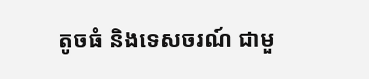តូចធំ និងទេសចរណ៍ ជាមួ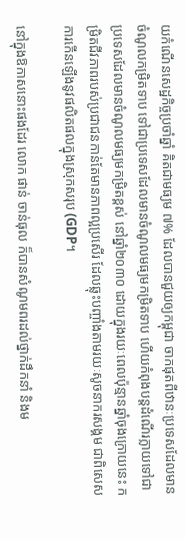យកំណើនសេដ្ឋកិច្ចប្រចាំឆ្នាំ គិតជាមធ្យម ៧% ដែលបានជួយឲ្យកម្ពុជា ចាកផុតពីឋានៈប្រទេសដែលមានចំណូលកម្រិតទាប ទៅជាប្រទេសដែលមានចំណូលមធ្យមកម្រិតទាប ហើយកំពុងបន្តដំណើរក្លាយទៅជាប្រទេសដែលមានចំណូលមធ្យមកម្រិតខ្ពស់ នៅឆ្នាំ២០៣០ ដោយក្នុងរយៈពេលប៉ុន្មានឆ្នាំចុងក្រោយនេះ កម្រិតជីវភាពរបស់ប្រជាជនកាន់តែមានភាពល្អប្រសើរ ដែលឆ្លុះបញ្ចាំងតាមរយៈសូចនាករសង្គម ជាពិសេសការកើនឡើងនូវផលិតផលក្នុងស្រុកសរុប (GDP។

នៅក្នុងឱកាសនោះផងដែរ លោក ផាន់ ចាន់ធុល ក៏បានសំណូមពរដល់ថ្នាក់ដឹកនាំ និងម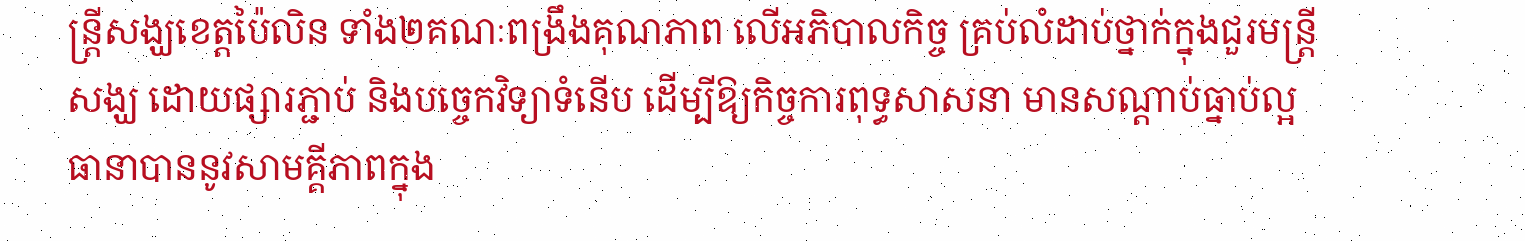ន្ត្រីសង្ឃខេត្តប៉ៃលិន ទាំង២គណៈពង្រឹងគុណភាព លើអភិបាលកិច្ច គ្រប់លំដាប់ថ្នាក់ក្នុងជួរមន្ត្រីសង្ឃ ដោយផ្សារភ្ជាប់ និងបច្ចេកវិទ្យាទំនើប ដើម្បីឱ្យកិច្ចការពុទ្ធសាសនា មានសណ្តាប់ធ្នាប់ល្អ ធានាបាននូវសាមគ្គីភាពក្នុង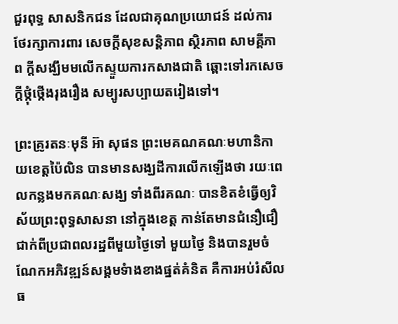ជួរពុទ្ធ សាសនិកជន ដែលជាគុណប្រយោជន៍ ដល់ការថែរក្សាការពារ សេចក្តីសុខសន្តិភាព ស្ថិរភាព សាមគ្គីភាព ក្តីសង្ឃឹមមលើកស្ទួយការកសាងជាតិ ឆ្ពោះទៅរកសេចក្តីថ្កុំថ្កើងរុងរឿង សម្បូរសប្បាយតរៀងទៅ។

ព្រះគ្រូរតនៈមុនី អ៊ា សុផន ព្រះមេគណគណៈមហានិកាយខេត្តប៉ៃលិន បានមានសង្ឃដីការលើកឡើងថា រយៈពេលកន្លងមកគណៈសង្ឃ ទាំងពីរគណៈ បានខិតខំធ្វើឲ្យវិស័យព្រះពុទ្ធសាសនា នៅក្នុងខេត្ត កាន់តែមានជំនឿជឿជាក់ពីប្រជាពលរដ្ឋពីមួយថ្ងៃទៅ មួយថ្ងៃ និងបានរួមចំណែកអភិវឌ្ឍន៍សង្គមទំាងខាងផ្នត់គំនិត គឺការអប់រំសីលធ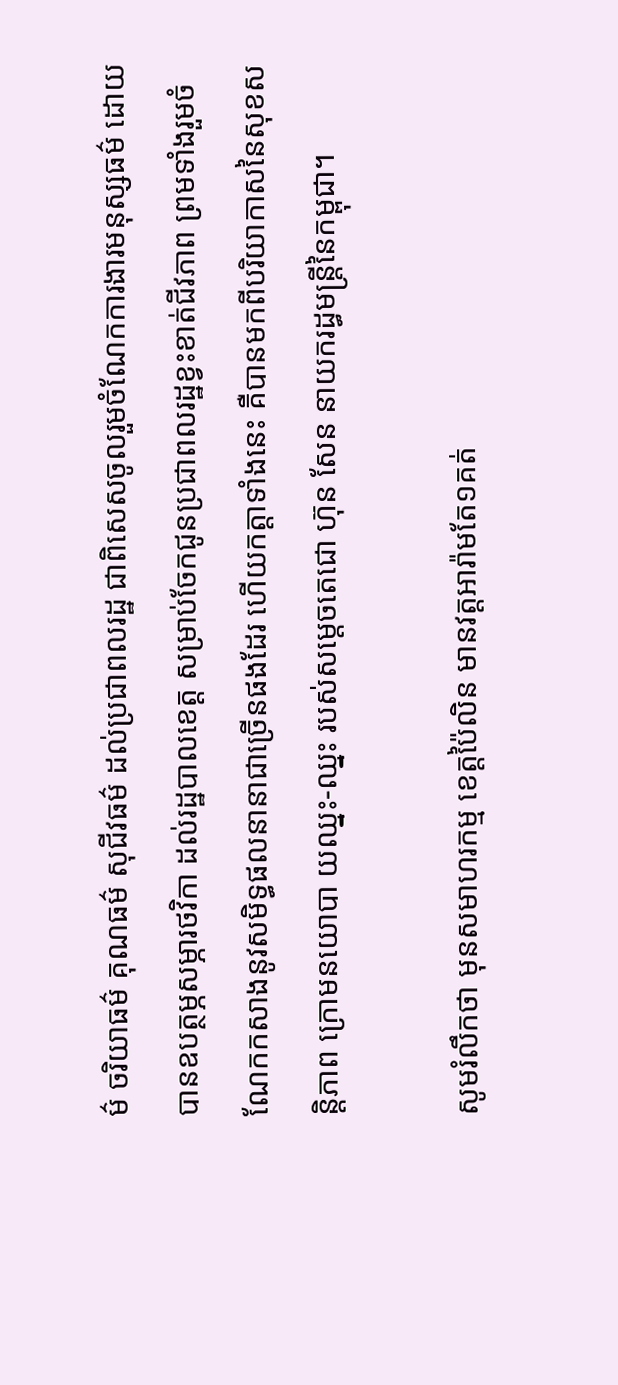ម៌ ចរិយាធម៌ គុណធម៌ សុជីវធម៌ ដល់ប្រជាពលរដ្ឋ ជាពិសេសចូលរួមចំណែកការងារមនុស្សធម៌ ដោយបានឧបត្ថម្ភសម្ភារថវិកា ដល់រដ្ឋបាលខេត្ត សម្រាប់ចែកជូនប្រជាពលរដ្ឋខ្វះខាត់ជីវភាព ព្រមទាំងរួមចំណែកកសាងនូវសមិទ្ធផលនានាជាច្រើនផងដែរ ហើយកត្តាទាំងនេះ គឺបានមកពីបរិយាកាសនៃសុខសន្តិភាព ក្រោមនយោបា យឈ្នះ-ឈ្នះ របស់សម្តេចតេជោ ហ៊ុន សែន នាយករដ្ធមន្រ្តីនៃកម្ពុជា។

សូមរំលឹកថា មុនសមាហរកម្ម ខេត្តប៉ៃលិន មានវត្តអារ៉ាមតែ១គត់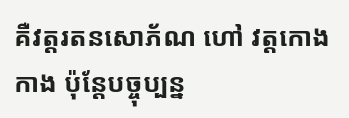គឺវត្តរតនសោភ័ណ ហៅ វត្តកោងកាង ប៉ុន្តែបច្ចុប្បន្ន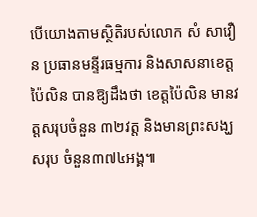បើយោងតាមស្ថិតិរបស់លោក សំ សាវឿន ប្រធានមន្ទីរធម្មការ និងសាសនាខេត្តប៉ៃលិន បានឱ្យដឹងថា ខេត្តប៉ៃលិន មានវត្តសរុបចំនួន ៣២វត្ត និងមានព្រះសង្ឃសរុប ចំនួន៣៧៤អង្គ៕